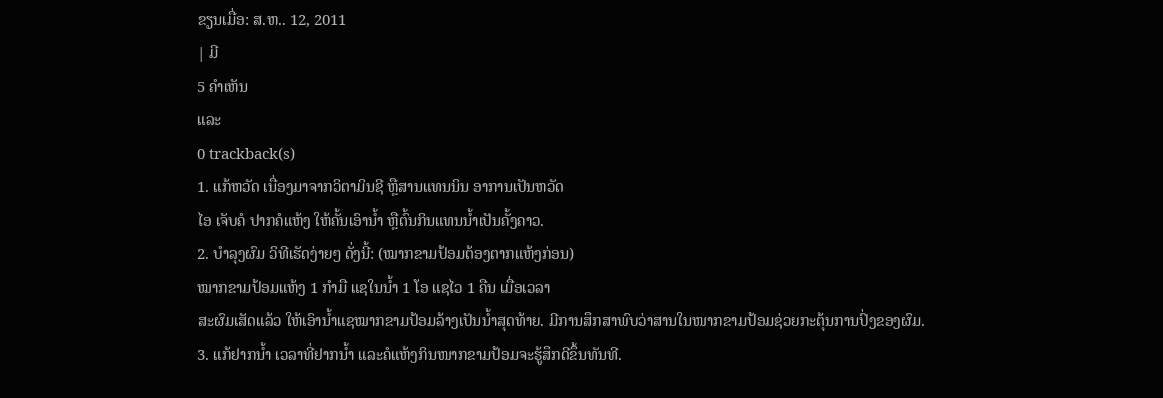ຂຽນເມື່ອ: ສ.ຫ.. 12, 2011
| ມີ
5 ຄຳເຫັນ
ແລະ
0 trackback(s)
1. ແກ້ຫວັດ ເນື່ອງມາຈາກວິຕາມິນຊີ ຫຼືສານແທນນິນ ອາການເປັນຫວັດ
ໄອ ເຈັບຄໍ ປາກຄໍແຫ້ງ ໃຫ້ຄັ້ນເອົານ້ຳ ຫຼືຕົ້ນກິນແທນນ້ຳເປັນຄັ້ງຄາວ.
2. ບຳລຸງຜົມ ວິທີເຮັດງ່າຍໆ ດັ່ງນີ້: (ໝາກຂາມປ້ອມຕ້ອງຕາກແຫ້ງກ່ອນ)
ໝາກຂາມປ້ອມແຫ້ງ 1 ກຳມື ແຊໃນນ້ຳ 1 ໂອ ແຊໄວ 1 ຄືນ ເມື່ອເວລາ
ສະຜົມເສັດແລ້ວ ໃຫ້ເອົານ້ຳແຊໝາກຂາມປ້ອມລ້າງເປັນນ້ຳສຸດທ້າຍ. ມີການສຶກສາພົບວ່າສານໃນໜາກຂາມປ້ອມຊ່ວຍກະຕຸ້ນການປົ່ງຂອງຜົມ.
3. ແກ້ຢາກນ້ຳ ເວລາທີ່ຢາກນ້ຳ ແລະຄໍແຫ້ງກິນໜາກຂາມປ້ອມຈະຮູ້ສຶກດີຂຶ້ນທັນທີ.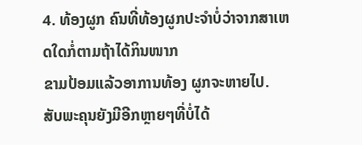4. ທ້ອງຜູກ ຄົນທີ່ທ້ອງຜູກປະຈຳບໍ່ວ່າຈາກສາເຫດໃດກໍ່ຕາມຖ້າໄດ້ກິນໜາກ
ຂາມປ້ອມແລ້ວອາການທ້ອງ ຜູກຈະຫາຍໄປ.
ສັບພະຄຸນຍັງມີອີກຫຼາຍໆທີ່ບໍ່ໄດ້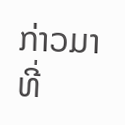ກ່າວມາ ທີ່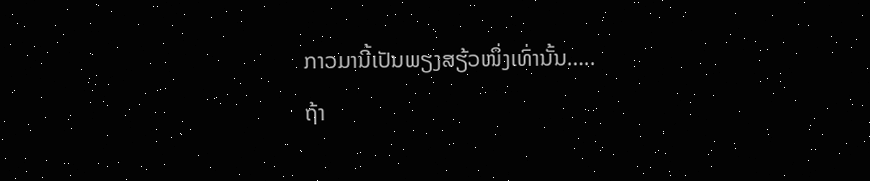ກາວມານີ້ເປັນພຽງສຽ້ວໜຶ່ງເທົ່ານັ້ນ…..
ຖ້າ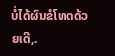ບໍ່ໄດ້ຜົນຂໍໂທດດ້ວຍເດີ,.